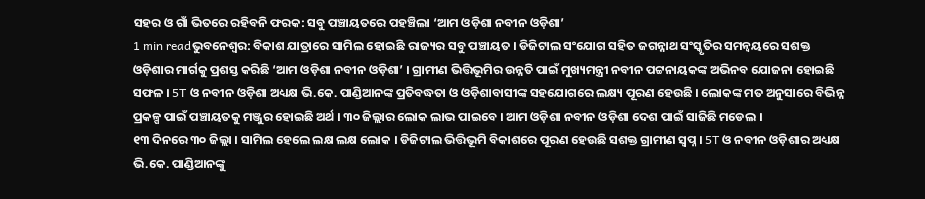ସହର ଓ ଗାଁ ଭିତରେ ରହିବନି ଫରକ: ସବୁ ପଞ୍ଚାୟତରେ ପହଞ୍ଚିଲା ‘ଆମ ଓଡ଼ିଶା ନବୀନ ଓଡ଼ିଶା’
1 min readଭୁବନେଶ୍ବର: ବିକାଶ ଯାତ୍ରାରେ ସାମିଲ ହୋଇଛି ରାଜ୍ୟର ସବୁ ପଞ୍ଚାୟତ । ଡିଜିଟାଲ ସଂଯୋଗ ସହିତ ଜଗନ୍ନାଥ ସଂସ୍କୃତିର ସମନ୍ୱୟରେ ସଶକ୍ତ ଓଡ଼ିଶାର ମାର୍ଗକୁ ପ୍ରଶସ୍ତ କରିଛି ‘ଆମ ଓଡ଼ିଶା ନବୀନ ଓଡ଼ିଶା’ । ଗ୍ରାମୀଣ ଭିତ୍ତିଭୂମିର ଉନ୍ନତି ପାଇଁ ମୁଖ୍ୟମନ୍ତ୍ରୀ ନବୀନ ପଟ୍ଟନାୟକଙ୍କ ଅଭିନବ ଯୋଜନା ହୋଇଛି ସଫଳ । 5T ଓ ନବୀନ ଓଡ଼ିଶା ଅଧ୍ୟକ୍ଷ ଭି.କେ. ପାଣ୍ଡିଆନଙ୍କ ପ୍ରତିବଦ୍ଧତା ଓ ଓଡ଼ିଶାବାସୀଙ୍କ ସହଯୋଗରେ ଲକ୍ଷ୍ୟ ପୂରଣ ହେଉଛି । ଲୋକଙ୍କ ମତ ଅନୁସାରେ ବିଭିନ୍ନ ପ୍ରକଳ୍ପ ପାଇଁ ପଞ୍ଚାୟତକୁ ମଞ୍ଜୁର ହୋଇଛି ଅର୍ଥ । ୩୦ ଜିଲ୍ଲାର ଲୋକ ଲାଭ ପାଇବେ । ଆମ ଓଡ଼ିଶା ନବୀନ ଓଡ଼ିଶା ଦେଶ ପାଇଁ ସାଜିଛି ମଡେଲ ।
୧୩ ଦିନରେ ୩୦ ଜିଲ୍ଲା । ସାମିଲ ହେଲେ ଲକ୍ଷ ଲକ୍ଷ ଲୋକ । ଡିଜିଟାଲ ଭିତ୍ତିଭୂମି ବିକାଶରେ ପୂରଣ ହେଉଛି ସଶକ୍ତ ଗ୍ରାମୀଣ ସ୍ବପ୍ନ । 5T ଓ ନବୀନ ଓଡ଼ିଶାର ଅଧ୍ୟକ୍ଷ ଭି.କେ. ପାଣ୍ଡିଆନଙ୍କୁ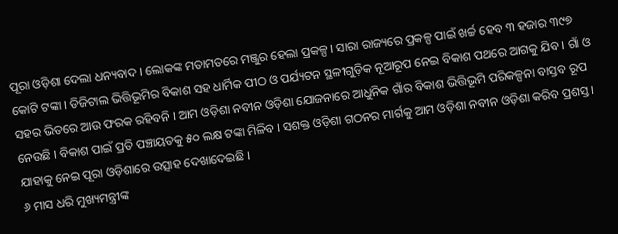ପୂରା ଓଡ଼ିଶା ଦେଲା ଧନ୍ୟବାଦ । ଲୋକଙ୍କ ମତାମତରେ ମଞ୍ଜୁର ହେଲା ପ୍ରକଳ୍ପ । ସାରା ରାଜ୍ୟରେ ପ୍ରକଳ୍ପ ପାଇଁ ଖର୍ଚ୍ଚ ହେବ ୩ ହଜାର ୩୯୭ କୋଟି ଟଙ୍କା । ଡିଜିଟାଲ ଭିତ୍ତିଭୂମିର ବିକାଶ ସହ ଧାର୍ମିକ ପୀଠ ଓ ପର୍ଯ୍ୟଟନ ସ୍ଥଳୀଗୁଡ଼ିକ ନୂଆରୂପ ନେଇ ବିକାଶ ପଥରେ ଆଗକୁ ଯିବ । ଗାଁ ଓ ସହର ଭିତରେ ଆଉ ଫରକ ରହିବନି । ଆମ ଓଡ଼ିଶା ନବୀନ ଓଡ଼ିଶା ଯୋଜନାରେ ଆଧୁନିକ ଗାଁର ବିକାଶ ଭିତ୍ତିଭୂମି ପରିକଳ୍ପନା ବାସ୍ତବ ରୂପ ନେଉଛି । ବିକାଶ ପାଇଁ ପ୍ରତି ପଞ୍ଚାୟତକୁ ୫୦ ଲକ୍ଷ ଟଙ୍କା ମିଳିବ । ସଶକ୍ତ ଓଡ଼ିଶା ଗଠନର ମାର୍ଗକୁ ଆମ ଓଡ଼ିଶା ନବୀନ ଓଡ଼ିଶା କରିବ ପ୍ରଶସ୍ତ । ଯାହାକୁ ନେଇ ପୂରା ଓଡ଼ିଶାରେ ଉତ୍ସାହ ଦେଖାଦେଇଛି ।
୬ ମାସ ଧରି ମୁଖ୍ୟମନ୍ତ୍ରୀଙ୍କ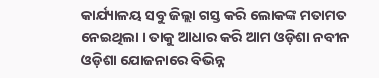କାର୍ଯ୍ୟାଳୟ ସବୁ ଜିଲ୍ଲା ଗସ୍ତ କରି ଲୋକଙ୍କ ମତାମତ ନେଇଥିଲା । ତାକୁ ଆଧାର କରି ଆମ ଓଡ଼ିଶା ନବୀନ ଓଡ଼ିଶା ଯୋଜନାରେ ବିଭିନ୍ନ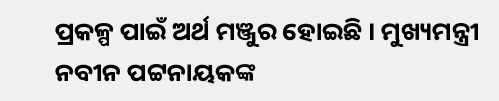ପ୍ରକଳ୍ପ ପାଇଁ ଅର୍ଥ ମଞ୍ଜୁର ହୋଇଛି । ମୁଖ୍ୟମନ୍ତ୍ରୀ ନବୀନ ପଟ୍ଟନାୟକଙ୍କ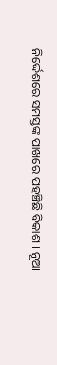ନିର୍ଦ୍ଦେଶରେ ସମସ୍ତଙ୍କ ପାଖରେ ପହଞ୍ଚିଛି ବିକାଶ । ନୂଆ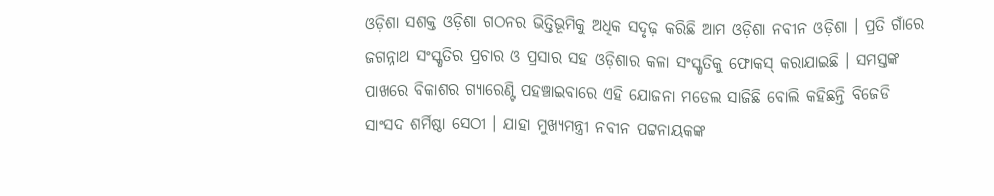ଓଡ଼ିଶା ସଶକ୍ତ ଓଡ଼ିଶା ଗଠନର ଭିତ୍ତିଭୂମିକୁ ଅଧିକ ସଦୃଢ଼ କରିଛି ଆମ ଓଡ଼ିଶା ନବୀନ ଓଡ଼ିଶା । ପ୍ରତି ଗାଁରେ ଜଗନ୍ନାଥ ସଂସ୍କୃତିର ପ୍ରଚାର ଓ ପ୍ରସାର ସହ ଓଡ଼ିଶାର କଳା ସଂସ୍କୃତିକୁ ଫୋକସ୍ କରାଯାଇଛି । ସମସ୍ତଙ୍କ ପାଖରେ ବିକାଶର ଗ୍ୟାରେଣ୍ଟି ପହଞ୍ଚାଇବାରେ ଏହି ଯୋଜନା ମଡେଲ ସାଜିଛି ବୋଲି କହିଛନ୍ତି ବିଜେଡି ସାଂସଦ ଶର୍ମିଷ୍ଠା ସେଠୀ । ଯାହା ମୁଖ୍ୟମନ୍ତ୍ରୀ ନବୀନ ପଟ୍ଟନାୟକଙ୍କ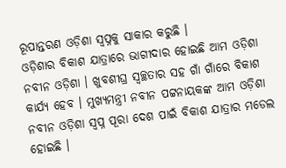ରୂପାନ୍ତରଣ ଓଡ଼ିଶା ସ୍ବପ୍ନକୁ ସାକାର କରୁଛି ।
ଓଡ଼ିଶାର ବିକାଶ ଯାତ୍ରାରେ ଭାଗୀଦାର ହୋଇଛି ଆମ ଓଡ଼ିଶା ନବୀନ ଓଡ଼ିଶା । ଖୁବଶୀଘ୍ର ସ୍ବଚ୍ଛତାର ସହ ଗାଁ ଗାଁରେ ବିକାଶ କାର୍ଯ୍ୟ ହେବ । ମୁଖ୍ୟମନ୍ତ୍ରୀ ନବୀନ ପଟ୍ଟନାୟକଙ୍କ ଆମ ଓଡ଼ିଶା ନବୀନ ଓଡ଼ିଶା ସ୍ବପ୍ନ ପୂରା ଦେଶ ପାଇଁ ବିକାଶ ଯାତ୍ରାର ମଡେଲ ହୋଇଛି ।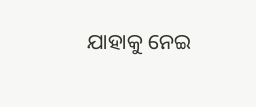ଯାହାକୁ ନେଇ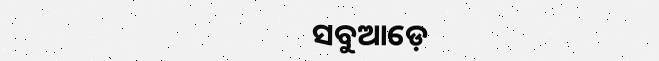ସବୁଆଡ଼େ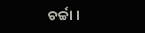ଚର୍ଚ୍ଚା ।